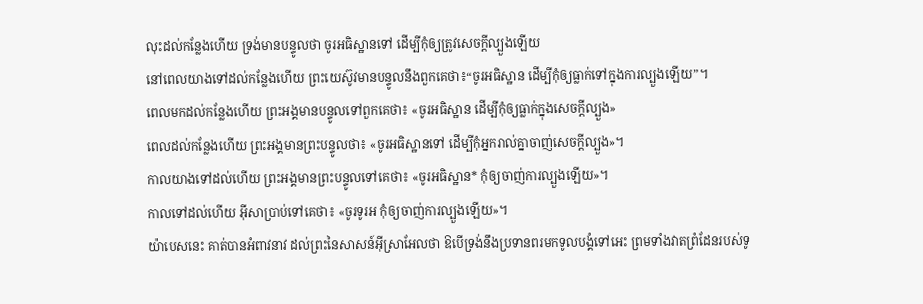លុះដល់កន្លែងហើយ ទ្រង់មានបន្ទូលថា ចូរអធិស្ឋានទៅ ដើម្បីកុំឲ្យត្រូវសេចក្ដីល្បួងឡើយ
នៅពេលយាងទៅដល់កន្លែងហើយ ព្រះយេស៊ូវមានបន្ទូលនឹងពួកគេថា៖“ចូរអធិស្ឋាន ដើម្បីកុំឲ្យធ្លាក់ទៅក្នុងការល្បួងឡើយ”។
ពេលមកដល់កន្លែងហើយ ព្រះអង្គមានបន្ទូលទៅពួកគេថា៖ «ចូរអធិស្ឋាន ដើម្បីកុំឲ្យធ្លាក់ក្នុងសេចក្ដីល្បួង»
ពេលដល់កន្លែងហើយ ព្រះអង្គមានព្រះបន្ទូលថា៖ «ចូរអធិស្ឋានទៅ ដើម្បីកុំអ្នករាល់គ្នាចាញ់សេចក្តីល្បួង»។
កាលយាងទៅដល់ហើយ ព្រះអង្គមានព្រះបន្ទូលទៅគេថា៖ «ចូរអធិស្ឋាន* កុំឲ្យចាញ់ការល្បួងឡើយ»។
កាលទៅដល់ហើយ អ៊ីសាប្រាប់ទៅគេថា៖ «ចូរទូរអ កុំឲ្យចាញ់ការល្បួងឡើយ»។
យ៉ាបេសនេះ គាត់បានអំពាវនាវ ដល់ព្រះនៃសាសន៍អ៊ីស្រាអែលថា ឱបើទ្រង់នឹងប្រទានពរមកទូលបង្គំទៅអេះ ព្រមទាំងវាតព្រំដែនរបស់ទូ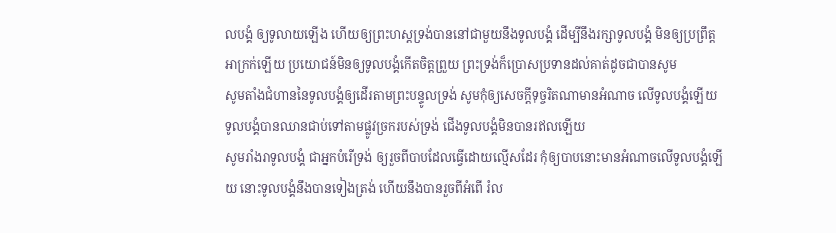លបង្គំ ឲ្យទូលាយឡើង ហើយឲ្យព្រះហស្តទ្រង់បាននៅជាមួយនឹងទូលបង្គំ ដើម្បីនឹងរក្សាទូលបង្គំ មិនឲ្យប្រព្រឹត្តអាក្រក់ឡើយ ប្រយោជន៍មិនឲ្យទូលបង្គំកើតចិត្តព្រួយ ព្រះទ្រង់ក៏ប្រោសប្រទានដល់គាត់ដូចជាបានសូម
សូមតាំងជំហាននៃទូលបង្គំឲ្យដើរតាមព្រះបន្ទូលទ្រង់ សូមកុំឲ្យសេចក្ដីទុច្ចរិតណាមានអំណាច លើទូលបង្គំឡើយ
ទូលបង្គំបានឈានជាប់ទៅតាមផ្លូវច្រករបស់ទ្រង់ ជើងទូលបង្គំមិនបានរឥលឡើយ
សូមរាំងរាទូលបង្គំ ជាអ្នកបំរើទ្រង់ ឲ្យរួចពីបាបដែលធ្វើដោយល្មើសដែរ កុំឲ្យបាបនោះមានអំណាចលើទូលបង្គំឡើយ នោះទូលបង្គំនឹងបានទៀងត្រង់ ហើយនឹងបានរួចពីអំពើ រំល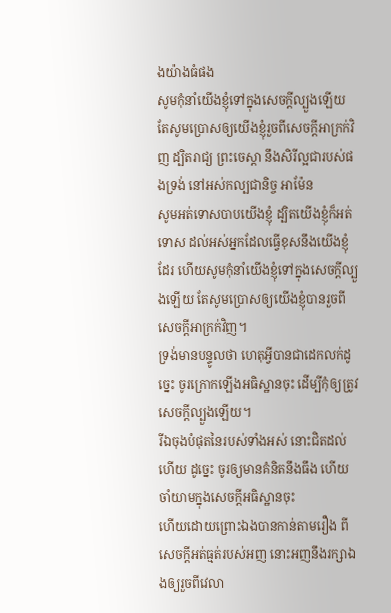ងយ៉ាងធំផង
សូមកុំនាំយើងខ្ញុំទៅក្នុងសេចក្ដីល្បួងឡើយ តែសូមប្រោសឲ្យយើងខ្ញុំរួចពីសេចក្ដីអាក្រក់វិញ ដ្បិតរាជ្យ ព្រះចេស្តា នឹងសិរីល្អជារបស់ផងទ្រង់ នៅអស់កល្បជានិច្ច អាម៉ែន
សូមអត់ទោសបាបយើងខ្ញុំ ដ្បិតយើងខ្ញុំក៏អត់ទោស ដល់អស់អ្នកដែលធ្វើខុសនឹងយើងខ្ញុំដែរ ហើយសូមកុំនាំយើងខ្ញុំទៅក្នុងសេចក្ដីល្បួងឡើយ តែសូមប្រោសឲ្យយើងខ្ញុំបានរួចពីសេចក្ដីអាក្រក់វិញ។
ទ្រង់មានបន្ទូលថា ហេតុអ្វីបានជាដេកលក់ដូច្នេះ ចូរក្រោកឡើងអធិស្ឋានចុះ ដើម្បីកុំឲ្យត្រូវសេចក្ដីល្បួងឡើយ។
រីឯចុងបំផុតនៃរបស់ទាំងអស់ នោះជិតដល់ហើយ ដូច្នេះ ចូរឲ្យមានគំនិតនឹងធឹង ហើយចាំយាមក្នុងសេចក្ដីអធិស្ឋានចុះ
ហើយដោយព្រោះឯងបានកាន់តាមរឿង ពីសេចក្ដីអត់ធ្មត់របស់អញ នោះអញនឹងរក្សាឯងឲ្យរួចពីវេលា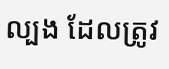ល្បង ដែលត្រូវ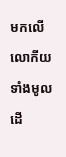មកលើលោកីយទាំងមូល ដើ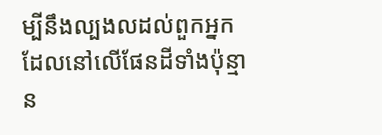ម្បីនឹងល្បងលដល់ពួកអ្នក ដែលនៅលើផែនដីទាំងប៉ុន្មាន